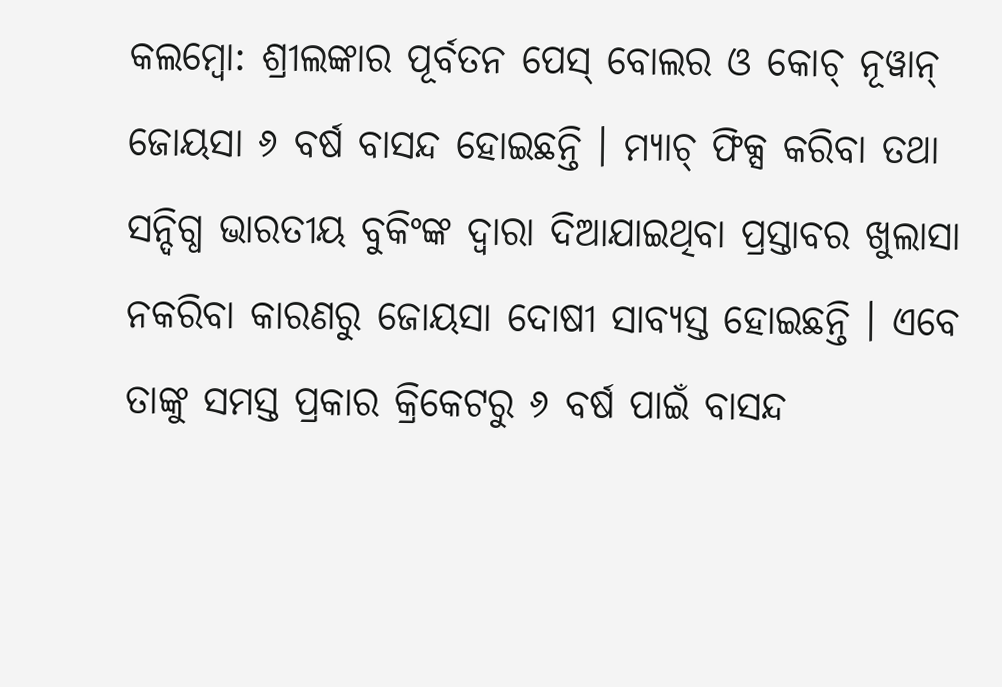କଲମ୍ବୋ: ଶ୍ରୀଲଙ୍କାର ପୂର୍ବତନ ପେସ୍ ବୋଲର ଓ କୋଚ୍ ନୂୱାନ୍ ଜୋୟସା ୬ ବର୍ଷ ବାସନ୍ଦ ହୋଇଛନ୍ତି । ମ୍ୟାଚ୍ ଫିକ୍ସ କରିବା ତଥା ସନ୍ଦିଗ୍ଧ ଭାରତୀୟ ବୁକିଂଙ୍କ ଦ୍ୱାରା ଦିଆଯାଇଥିବା ପ୍ରସ୍ତାବର ଖୁଲାସା ନକରିବା କାରଣରୁ ଜୋୟସା ଦୋଷୀ ସାବ୍ୟସ୍ତ ହୋଇଛନ୍ତି । ଏବେ ତାଙ୍କୁ ସମସ୍ତ ପ୍ରକାର କ୍ରିକେଟରୁ ୬ ବର୍ଷ ପାଇଁ ବାସନ୍ଦ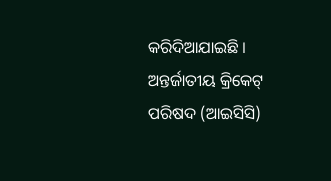କରିଦିଆଯାଇଛି ।
ଅନ୍ତର୍ଜାତୀୟ କ୍ରିକେଟ୍ ପରିଷଦ (ଆଇସିସି)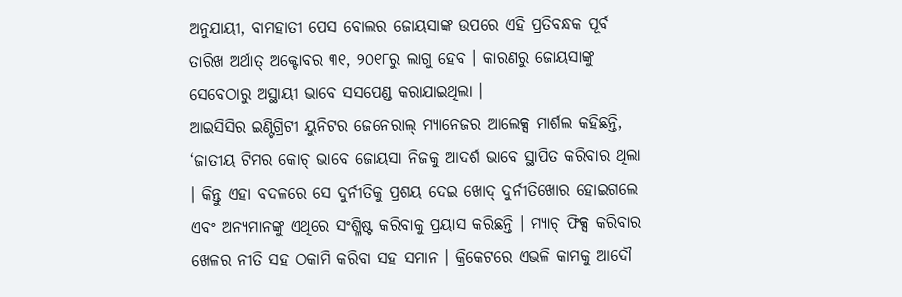ଅନୁଯାୟୀ, ବାମହାତୀ ପେସ ବୋଲର ଜୋୟସାଙ୍କ ଉପରେ ଏହି ପ୍ରତିବନ୍ଧକ ପୂର୍ବ ତାରିଖ ଅର୍ଥାତ୍ ଅକ୍ଟୋବର ୩୧, ୨୦୧୮ରୁ ଲାଗୁ ହେବ । କାରଣରୁ ଜୋୟସାଙ୍କୁ ସେବେଠାରୁ ଅସ୍ଥାୟୀ ଭାବେ ସସପେଣ୍ଡ କରାଯାଇଥିଲା ।
ଆଇସିସିର ଇଣ୍ଟିଗ୍ରିଟୀ ୟୁନିଟର ଜେନେରାଲ୍ ମ୍ୟାନେଜର ଆଲେକ୍ସ ମାର୍ଶଲ କହିଛନ୍ତି, ‘ଜାତୀୟ ଟିମର କୋଚ୍ ଭାବେ ଜୋୟସା ନିଜକୁ ଆଦର୍ଶ ଭାବେ ସ୍ଥାପିତ କରିବାର ଥିଲା । କିନ୍ତୁ ଏହା ବଦଳରେ ସେ ଦୁର୍ନୀତିକୁ ପ୍ରଶୟ ଦେଇ ଖୋଦ୍ ଦୁର୍ନୀତିଖୋର ହୋଇଗଲେ ଏବଂ ଅନ୍ୟମାନଙ୍କୁ ଏଥିରେ ସଂଶ୍ଳିଷ୍ଟ କରିବାକୁ ପ୍ରୟାସ କରିଛନ୍ତି । ମ୍ୟାଚ୍ ଫିକ୍ସ କରିବାର ଖେଳର ନୀତି ସହ ଠକାମି କରିବା ସହ ସମାନ । କ୍ରିକେଟରେ ଏଭଳି କାମକୁ ଆଦୌ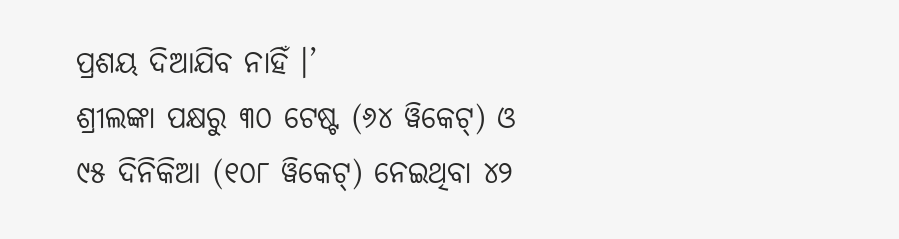ପ୍ରଶୟ ଦିଆଯିବ ନାହିଁ ।’
ଶ୍ରୀଲଙ୍କା ପକ୍ଷରୁ ୩୦ ଟେଷ୍ଟ (୬୪ ୱିକେଟ୍) ଓ ୯୫ ଦିନିକିଆ (୧୦୮ ୱିକେଟ୍) ନେଇଥିବା ୪୨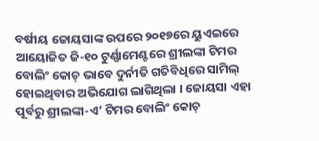ବର୍ଷୀୟ ଜୋୟସାଙ୍କ ଉପରେ ୨୦୧୭ରେ ୟୁଏଇରେ ଆୟୋଜିତ ଜି-୧୦ ଟୁର୍ଣ୍ଣାମେଣ୍ଟରେ ଶ୍ରୀଲଙ୍କା ଟିମର ବୋଲିଂ କୋଚ୍ ଭାବେ ଦୁର୍ନୀତି ଗତିବିଧିରେ ସାମିଲ୍ ହୋଇଥିବାର ଅଭିଯୋଗ ଲାଗିଥିଲା । ଜୋୟସା ଏହା ପୂର୍ବରୁ ଶ୍ରୀଲଙ୍କା-ଏ’ ଟିମର ବୋଲିଂ କୋଚ୍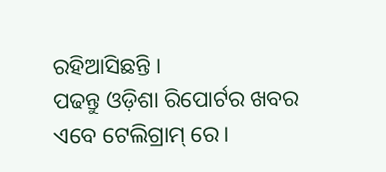ରହିଆସିଛନ୍ତି ।
ପଢନ୍ତୁ ଓଡ଼ିଶା ରିପୋର୍ଟର ଖବର ଏବେ ଟେଲିଗ୍ରାମ୍ ରେ।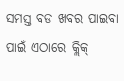ସମସ୍ତ ବଡ ଖବର ପାଇବା ପାଇଁ ଏଠାରେ କ୍ଲିକ୍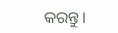କରନ୍ତୁ।